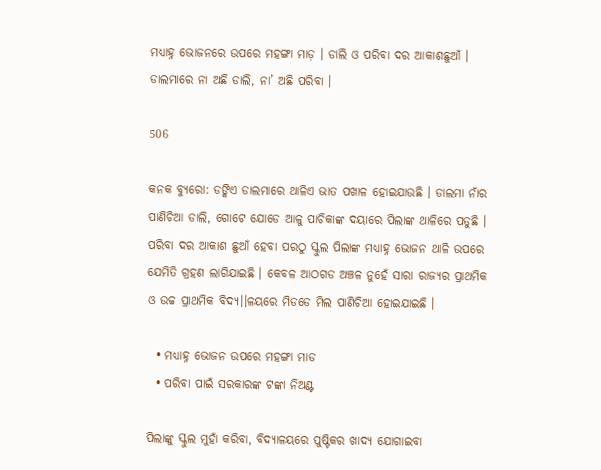ମଧ୍ୟାହ୍ନ ଭୋଜନରେ ଉପରେ ମହଙ୍ଗା ମାଡ଼ । ଡାଲି ଓ ପରିବା ଦର ଆକାଶଛୁଆଁ । ଡାଲମାରେ ନା ଅଛି ଡାଲି, ନା’ ଅଛି ପରିବା ।

506

କନକ ବ୍ୟୁରୋ: ଡଙ୍କିଏ ଡାଲମାରେ ଥାଳିଏ ଭାତ ପଖାଳ ହୋଇଯାଉଛି । ଡାଲମା ନାଁର ପାଣିଚିଆ ଡାଲି, ଗୋଟେ ଯୋଡେ ଆଳୁ ପାଚିକାଙ୍କ ଦୟାରେ ପିଲାଙ୍କ ଥାଳିରେ ପଡୁଛି । ପରିବା ଦର ଆକାଶ ଛୁଆଁ ହେବା ପରଠୁ ସ୍କୁଲ ପିଲାଙ୍କ ମଧ୍ୟାହ୍ନ ଭୋଜନ ଥାଳି ଉପରେ ଯେମିତି ଗ୍ରହଣ ଲାଗିଯାଇଛି । କେବଳ ଆଠଗଡ ଅଞ୍ଚଳ ନୁହେଁ ସାରା ରାଜ୍ୟର ପ୍ରାଥମିକ ଓ ଉଚ୍ଚ ପ୍ରାଥମିକ ବିଦ୍ୟ।।ଳୟରେ ମିଡଡେ ମିଲ ପାଣିଚିଆ ହୋଇଯାଇଛି ।

  • ମଧ୍ୟାହ୍ନ ଭୋଜନ ଉପରେ ମହଙ୍ଗା ମାଡ
  • ପରିବା ପାଇଁ ସରକାରଙ୍କ ଟଙ୍କା ନିଅଣ୍ଟ

ପିଲାଙ୍କୁ ସ୍କୁଲ ମୁହାଁ କରିବା, ବିଦ୍ୟାଳୟରେ ପୁଷ୍ଟିକର ଖାଦ୍ୟ ଯୋଗାଇବା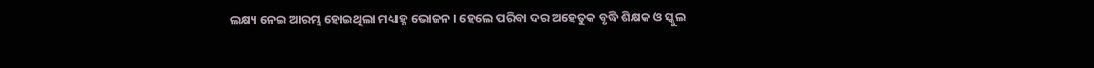ଲକ୍ଷ୍ୟ ନେଇ ଆରମ୍ଭ ହୋଇଥିଲା ମଧ୍ୟାହ୍ନ ଭୋଜନ । ହେଲେ ପରିବା ଦର ଅହେତୁକ ବୃଦ୍ଧି ଶିକ୍ଷକ ଓ ସ୍କୁଲ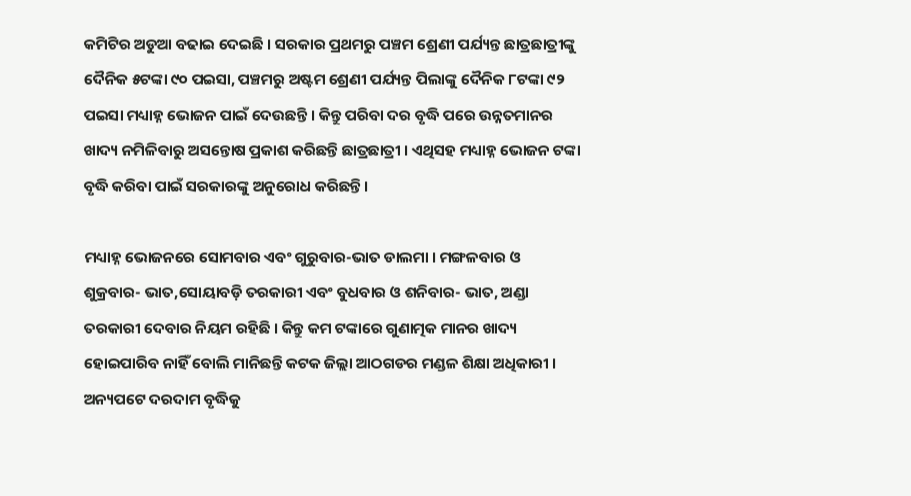କମିଟିର ଅଡୁଆ ବଢାଇ ଦେଇଛି । ସରକାର ପ୍ରଥମରୁ ପଞ୍ଚମ ଶ୍ରେଣୀ ପର୍ଯ୍ୟନ୍ତ ଛାତ୍ରଛାତ୍ରୀଙ୍କୁ ଦୈନିକ ୫ଟଙ୍କା ୯୦ ପଇସା, ପଞ୍ଚମରୁ ଅଷ୍ଟମ ଶ୍ରେଣୀ ପର୍ଯ୍ୟନ୍ତ ପିଲାଙ୍କୁ ଦୈନିକ ୮ଟଙ୍କା ୯୨ ପଇସା ମଧ୍ୟାହ୍ନ ଭୋଜନ ପାଇଁ ଦେଉଛନ୍ତି । କିନ୍ତୁ ପରିବା ଦର ବୃଦ୍ଧି ପରେ ଉନ୍ନତମାନର ଖାଦ୍ୟ ନମିଳିବାରୁ ଅସନ୍ତୋଷ ପ୍ରକାଶ କରିଛନ୍ତି ଛାତ୍ରଛାତ୍ରୀ । ଏଥିସହ ମଧ୍ୟାହ୍ନ ଭୋଜନ ଟଙ୍କା ବୃଦ୍ଧି କରିବା ପାଇଁ ସରକାରଙ୍କୁ ଅନୁରୋଧ କରିଛନ୍ତି ।

ମଧ୍ୟାହ୍ନ ଭୋଜନରେ ସୋମବାର ଏବଂ ଗୁରୁବାର-ଭାତ ଡାଲମା । ମଙ୍ଗଳବାର ଓ ଶୁକ୍ରବାର- ଭାତ,ସୋୟାବଡ଼ି ତରକାରୀ ଏବଂ ବୁଧବାର ଓ ଶନିବାର- ଭାତ, ଅଣ୍ଡା ତରକାରୀ ଦେବାର ନିୟମ ରହିଛି । କିନ୍ତୁ କମ ଟଙ୍କାରେ ଗୁଣାତ୍ମକ ମାନର ଖାଦ୍ୟ ହୋଇପାରିବ ନାହିଁ ବୋଲି ମାନିଛନ୍ତି କଟକ ଜିଲ୍ଲା ଆଠଗଡର ମଣ୍ଡଳ ଶିକ୍ଷା ଅଧିକାରୀ । ଅନ୍ୟପଟେ ଦରଦାମ ବୃଦ୍ଧିକୁ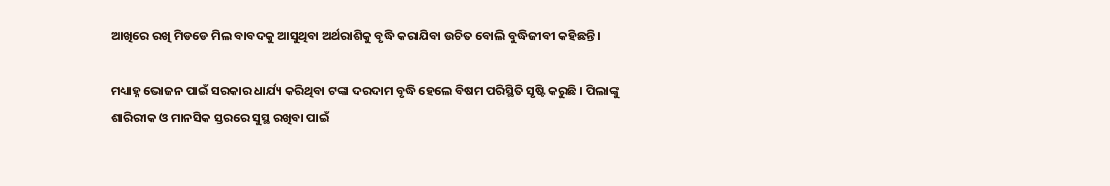ଆଖିରେ ରଖି ମିଡଡେ ମିଲ ବାବଦକୁ ଆସୁଥିବା ଅର୍ଥରାଶିକୁ ବୃଦ୍ଧି କରାଯିବା ଉଚିତ ବୋଲି ବୁଦ୍ଧିଜୀବୀ କହିଛନ୍ତି ।

ମଧ୍ୟାହ୍ନ ଭୋଜନ ପାଇଁ ସରକାର ଧାର୍ଯ୍ୟ କରିଥିବା ଟଙ୍କା ଦରଦାମ ବୃଦ୍ଧି ହେଲେ ବିଷମ ପରିସ୍ଥିତି ସୃଷ୍ଟି କରୁଛି । ପିଲାଙ୍କୁ ଶାରିରୀକ ଓ ମାନସିକ ସ୍ତରରେ ସୁସ୍ଥ ରଖିବା ପାଇଁ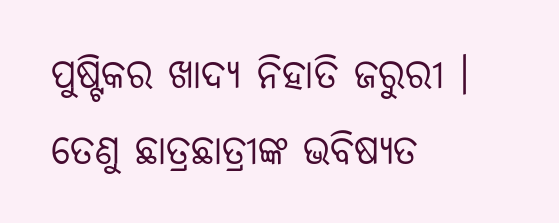ପୁଷ୍ଟିକର ଖାଦ୍ୟ ନିହାତି ଜରୁରୀ । ତେଣୁ ଛାତ୍ରଛାତ୍ରୀଙ୍କ ଭବିଷ୍ୟତ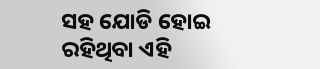ସହ ଯୋଡି ହୋଇ ରହିଥିବା ଏହି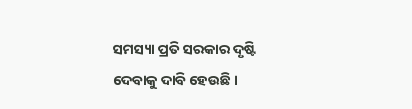ସମସ୍ୟା ପ୍ରତି ସରକାର ଦୃଷ୍ଟି ଦେବାକୁ ଦାବି ହେଉଛି ।